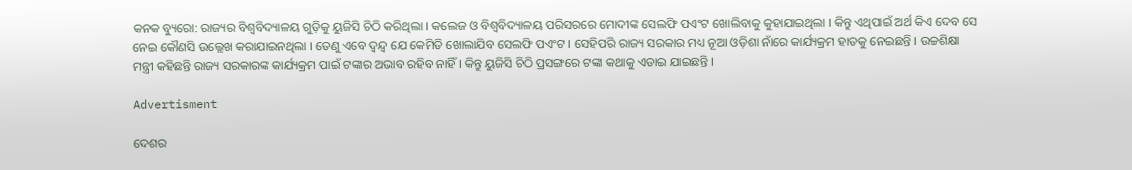କନକ ବ୍ୟୁରୋ: ରାଜ୍ୟର ବିଶ୍ୱବିଦ୍ୟାଳୟ ଗୁଡ଼ିକୁ ୟୁଜିସି ଚିଠି କରିଥିଲା । କଲେଜ ଓ ବିଶ୍ୱବିଦ୍ୟାଳୟ ପରିସରରେ ମୋଦୀଙ୍କ ସେଲଫି ପଏଂଟ ଖୋଲିବାକୁ କୁହାଯାଇଥିଲା । କିନ୍ତୁ ଏଥିପାଇଁ ଅର୍ଥ କିଏ ଦେବ ସେ ନେଇ କୌଣସି ଉଲ୍ଲେଖ କରାଯାଇନଥିଲା । ତେଣୁ ଏବେ ଦ୍ୱନ୍ଦ୍ୱ ଯେ କେମିତି ଖୋଲାଯିବ ସେଲଫି ପଏଂଟ । ସେହିପରି ରାଜ୍ୟ ସରକାର ମଧ୍ୟ ନୂଆ ଓଡ଼ିଶା ନାଁରେ କାର୍ଯ୍ୟକ୍ରମ ହାତକୁ ନେଇଛନ୍ତି । ଉଚ୍ଚଶିକ୍ଷା ମନ୍ତ୍ରୀ କହିଛନ୍ତି ରାଜ୍ୟ ସରକାରଙ୍କ କାର୍ଯ୍ୟକ୍ରମ ପାଇଁ ଟଙ୍କାର ଅଭାବ ରହିବ ନାହିଁ । କିନ୍ତୁ ୟୁଜିସି ଚିଠି ପ୍ରସଙ୍ଗରେ ଟଙ୍କା କଥାକୁ ଏଡାଇ ଯାଇଛନ୍ତି ।

Advertisment

ଦେଶର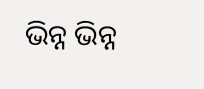ଭିନ୍ନ ଭିନ୍ନ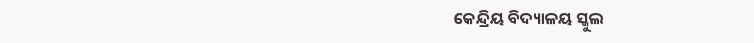କେନ୍ଦ୍ରିୟ ବିଦ୍ୟାଳୟ ସ୍କୁଲ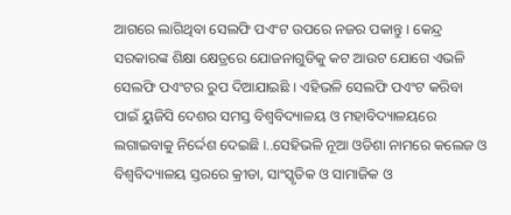ଆଗରେ ଲାଗିଥିବା ସେଲଫି ପଏଂଟ ଉପରେ ନଜର ପକାନ୍ତୁ । କେନ୍ଦ୍ର ସରକାରଙ୍କ ଶିକ୍ଷା କ୍ଷେତ୍ରରେ ଯୋଜନାଗୁଡିକୁ କଟ ଆଉଟ ଯୋଗେ ଏଭଳି ସେଲଫି ପଏଂଟର ରୁପ ଦିଆଯାଇଛି । ଏହିଭଳି ସେଲଫି ପଏଂଟ କରିବା ପାଇଁ ୟୁଜିସି ଦେଶର ସମସ୍ତ ବିଶ୍ୱବିଦ୍ୟାଳୟ ଓ ମହାବିଦ୍ୟାଳୟରେ ଲଗାଇବାକୁ ନିର୍ଦ୍ଦେଶ ଦେଇଛି ।..ସେହିଭଳି ନୂଆ ଓଡିଶା ନାମରେ କଲେଜ ଓ ବିଶ୍ୱବିଦ୍ୟାଳୟ ସ୍ତରରେ କ୍ରୀଡା, ସାଂସ୍କୃତିକ ଓ ସାମାଜିକ ଓ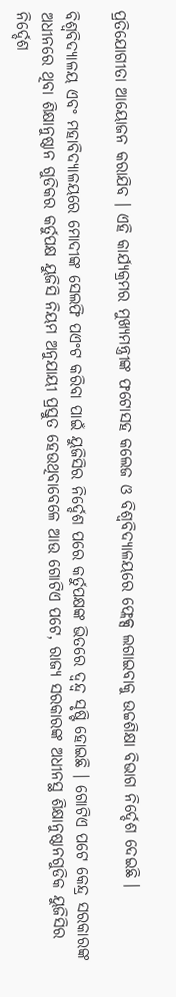ପ୍ରତିଯୋଗୀତା ଆୟୋଜନ କରାଯିବ । ଏହି କାର୍ଯ୍ୟକ୍ରମର ମୁଖ୍ୟମନ୍ତ୍ରୀଙ୍କ ଫଟୋସହ କଲେଜ ଓ ବିଶ୍ୱବିଦ୍ୟାଳୟରେ ଫ୍ଲେକ୍ସ ଲଗାଇବାକୁ ଉଚ୍ଚଶିକ୍ଷା ବିଭାଗ ନିର୍ଦ୍ଦେଶ ଦେଇଛି ।

ବିଶ୍ୱବିଦ୍ୟାଳୟ ଏବଂ ମହାବିଦ୍ୟାଳୟରେ ମୋଦୀଙ୍କ ସେଲଫି ପଏଂଟ କରିବା ପାଇଁ ୟୁଜିସିର ନିର୍ଦ୍ଦେଶ ପରେ କର୍ତୁପକ୍ଷଙ୍କ ଭିତରେ ଦ୍ୱନ୍ଦ୍ୱ ସୃଷ୍ଟି ହୋଇଛି । ଗୋଟିଏ ପଟେ କେନ୍ଦ୍ର ସରକାରଙ୍କ ଅଧୀନରେ ଥିବା ଶିକ୍ଷାନୁଷ୍ଠାନ ଗୁଡିକର କର୍ତୁପକ୍ଷ ୟୁଜିସି ନିୟମ ଅନୁଯାୟୀ ପ୍ରସ୍ତୁତ ହେଉଥିବାବେଳେ ଆଉ ଗୋଟିଏ ପଟେ, ରାଜ୍ୟ ସରକାରଙ୍କ ଅଧୀନସ୍ଥ ଶିକ୍ଷାନୁଷ୍ଠାନଗୁଡିକ ୟୁଜିସିର ନିର୍ଦ୍ଦେଶ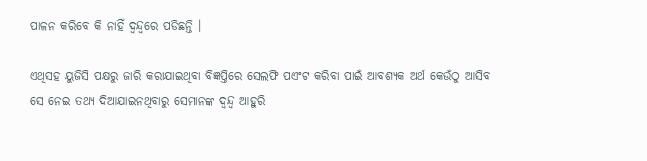ପାଳନ କରିବେ କି ନାହିଁ ଦ୍ୱନ୍ଦ୍ୱରେ ପଡିଛନ୍ତି ।

ଏଥିସହ ୟୁଜିସି ପକ୍ଷରୁ ଜାରି କରାଯାଇଥିବା ବିଜ୍ଞପ୍ତିରେ ସେଲଫି ପଏଂଟ କରିବା ପାଇଁ ଆବଶ୍ୟକ ଅର୍ଥ କେଉଁଠୁ ଆସିବ ସେ ନେଇ ତଥ୍ୟ ଦିଆଯାଇନଥିବାରୁ ସେମାନଙ୍କ ଦ୍ୱନ୍ଦ୍ୱ ଆହୁରି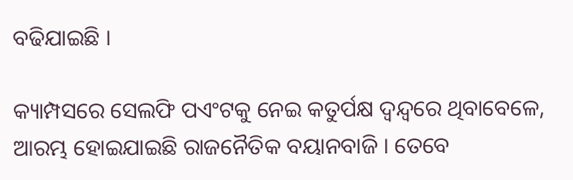ବଢିଯାଇଛି ।

କ୍ୟାମ୍ପସରେ ସେଲଫି ପଏଂଟକୁ ନେଇ କତୁର୍ପକ୍ଷ ଦ୍ୱନ୍ଦ୍ୱରେ ଥିବାବେଳେ, ଆରମ୍ଭ ହୋଇଯାଇଛି ରାଜନୈତିକ ବୟାନବାଜି । ତେବେ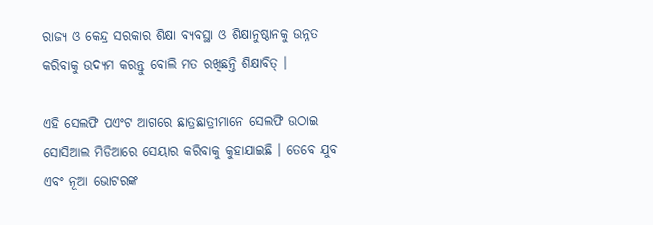ରାଜ୍ୟ ଓ କେନ୍ଦ୍ର ସରକାର ଶିକ୍ଷା ବ୍ୟବସ୍ଥା ଓ ଶିକ୍ଷାନୁଷ୍ଠାନକୁ ଉନ୍ନତ କରିବାକୁ ଉଦ୍ୟମ କରନ୍ତୁ ବୋଲି ମତ ରଖିଛନ୍ତି ଶିକ୍ଷାବିତ୍ ।

ଏହି ସେଲଫି ପଏଂଟ ଆଗରେ ଛାତ୍ରଛାତ୍ରୀମାନେ ସେଲଫି ଉଠାଇ ସୋସିଆଲ ମିଡିଆରେ ସେୟାର କରିବାକୁ କୁହାଯାଇଛି । ତେବେ ଯୁବ ଏବଂ ନୂଆ ଭୋଟରଙ୍କ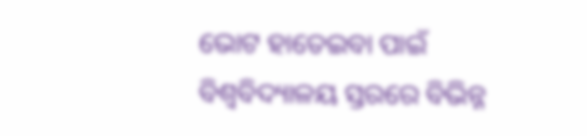ଭୋଟ ହାତେଇବା ପାଇଁ ବିଶ୍ୱବିଦ୍ୟାଳୟ ସ୍ତରରେ ବିଭିନ୍ନ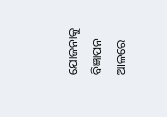ଯୋଜନାକୁ ବିଜ୍ଞାପନ ଆଳରେ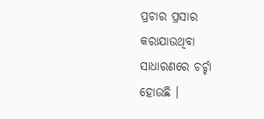ପ୍ରଚାର ପ୍ରସାର କରାଯାଉଥିବା ସାଧାରଣରେ ଚର୍ଚ୍ଚା ହୋଉଛି ।